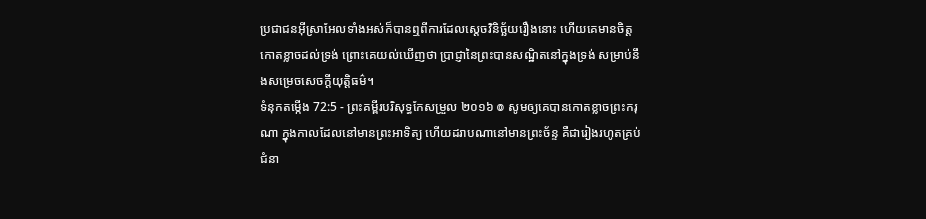ប្រជាជនអ៊ីស្រាអែលទាំងអស់ក៏បានឮពីការដែលស្តេចវិនិច្ឆ័យរឿងនោះ ហើយគេមានចិត្តកោតខ្លាចដល់ទ្រង់ ព្រោះគេយល់ឃើញថា ប្រាជ្ញានៃព្រះបានសណ្ឋិតនៅក្នុងទ្រង់ សម្រាប់នឹងសម្រេចសេចក្ដីយុត្តិធម៌។
ទំនុកតម្កើង 72:5 - ព្រះគម្ពីរបរិសុទ្ធកែសម្រួល ២០១៦ ៙ សូមឲ្យគេបានកោតខ្លាចព្រះករុណា ក្នុងកាលដែលនៅមានព្រះអាទិត្យ ហើយដរាបណានៅមានព្រះច័ន្ទ គឺជារៀងរហូតគ្រប់ជំនា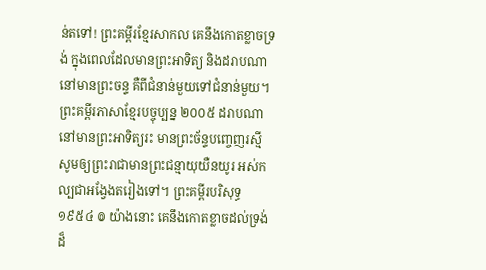ន់តទៅ! ព្រះគម្ពីរខ្មែរសាកល គេនឹងកោតខ្លាចទ្រង់ ក្នុងពេលដែលមានព្រះអាទិត្យ និងដរាបណានៅមានព្រះចន្ទ គឺពីជំនាន់មួយទៅជំនាន់មួយ។ ព្រះគម្ពីរភាសាខ្មែរបច្ចុប្បន្ន ២០០៥ ដរាបណានៅមានព្រះអាទិត្យរះ មានព្រះច័ន្ទបញ្ចេញរស្មី សូមឲ្យព្រះរាជាមានព្រះជន្មាយុយឺនយូរ អស់កល្បជាអង្វែងតរៀងទៅ។ ព្រះគម្ពីរបរិសុទ្ធ ១៩៥៤ ៙ យ៉ាងនោះ គេនឹងកោតខ្លាចដល់ទ្រង់ដ៏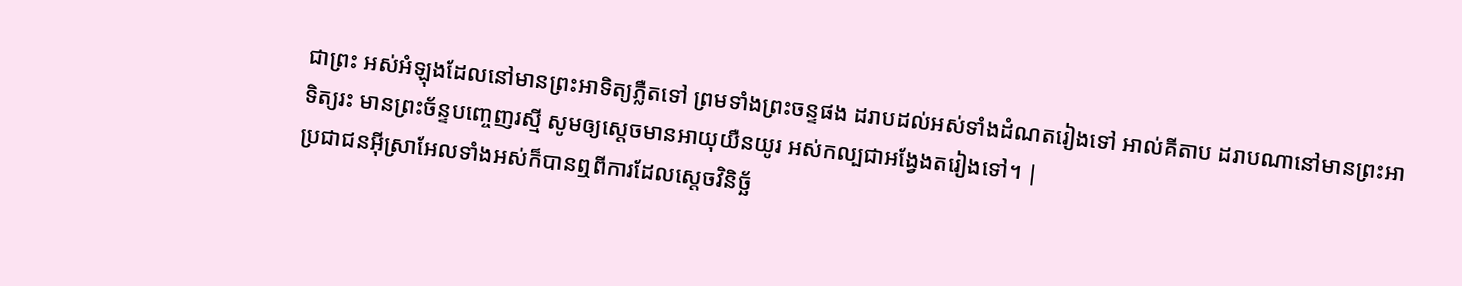ជាព្រះ អស់អំឡុងដែលនៅមានព្រះអាទិត្យភ្លឺតទៅ ព្រមទាំងព្រះចន្ទផង ដរាបដល់អស់ទាំងដំណតរៀងទៅ អាល់គីតាប ដរាបណានៅមានព្រះអាទិត្យរះ មានព្រះច័ន្ទបញ្ចេញរស្មី សូមឲ្យស្តេចមានអាយុយឺនយូរ អស់កល្បជាអង្វែងតរៀងទៅ។ |
ប្រជាជនអ៊ីស្រាអែលទាំងអស់ក៏បានឮពីការដែលស្តេចវិនិច្ឆ័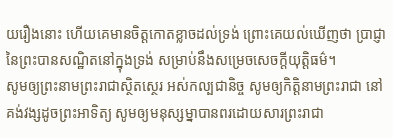យរឿងនោះ ហើយគេមានចិត្តកោតខ្លាចដល់ទ្រង់ ព្រោះគេយល់ឃើញថា ប្រាជ្ញានៃព្រះបានសណ្ឋិតនៅក្នុងទ្រង់ សម្រាប់នឹងសម្រេចសេចក្ដីយុត្តិធម៌។
សូមឲ្យព្រះនាមព្រះរាជាស្ថិតស្ថេរ អស់កល្បជានិច្ច សូមឲ្យកិត្តិនាមព្រះរាជា នៅគង់វង្សដូចព្រះអាទិត្យ សូមឲ្យមនុស្សម្នាបានពរដោយសារព្រះរាជា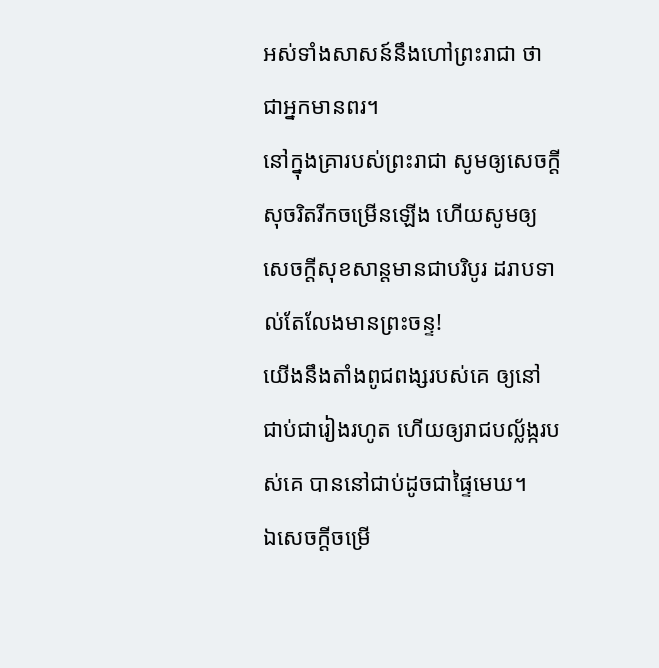អស់ទាំងសាសន៍នឹងហៅព្រះរាជា ថាជាអ្នកមានពរ។
នៅក្នុងគ្រារបស់ព្រះរាជា សូមឲ្យសេចក្ដីសុចរិតរីកចម្រើនឡើង ហើយសូមឲ្យសេចក្ដីសុខសាន្តមានជាបរិបូរ ដរាបទាល់តែលែងមានព្រះចន្ទ!
យើងនឹងតាំងពូជពង្សរបស់គេ ឲ្យនៅជាប់ជារៀងរហូត ហើយឲ្យរាជបល្ល័ង្ករបស់គេ បាននៅជាប់ដូចជាផ្ទៃមេឃ។
ឯសេចក្ដីចម្រើ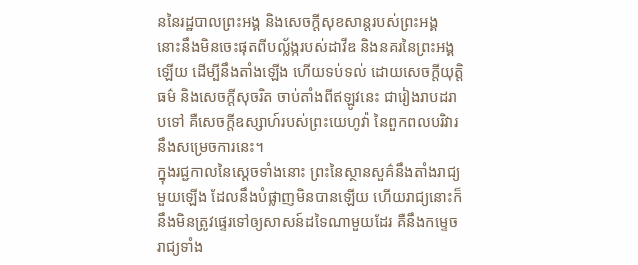ននៃរដ្ឋបាលព្រះអង្គ និងសេចក្ដីសុខសាន្តរបស់ព្រះអង្គ នោះនឹងមិនចេះផុតពីបល្ល័ង្ករបស់ដាវីឌ និងនគរនៃព្រះអង្គឡើយ ដើម្បីនឹងតាំងឡើង ហើយទប់ទល់ ដោយសេចក្ដីយុត្តិធម៌ និងសេចក្ដីសុចរិត ចាប់តាំងពីឥឡូវនេះ ជារៀងរាបដរាបទៅ គឺសេចក្ដីឧស្សាហ៍របស់ព្រះយេហូវ៉ា នៃពួកពលបរិវារនឹងសម្រេចការនេះ។
ក្នុងរជ្ជកាលនៃស្តេចទាំងនោះ ព្រះនៃស្ថានសួគ៌នឹងតាំងរាជ្យមួយឡើង ដែលនឹងបំផ្លាញមិនបានឡើយ ហើយរាជ្យនោះក៏នឹងមិនត្រូវផ្ទេរទៅឲ្យសាសន៍ដទៃណាមួយដែរ គឺនឹងកម្ទេចរាជ្យទាំង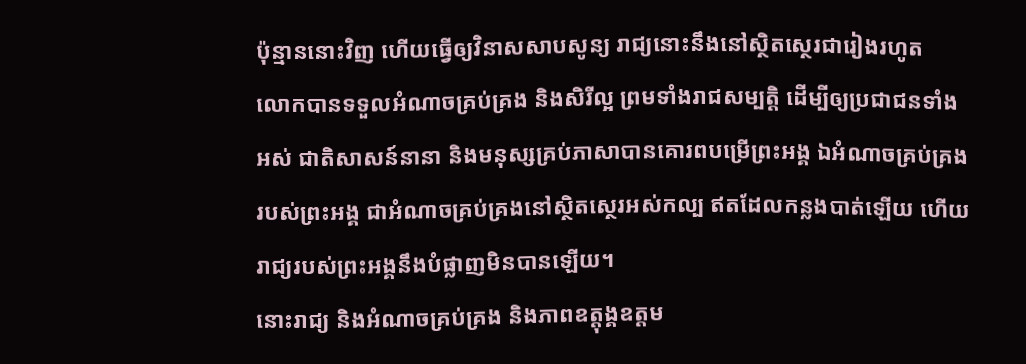ប៉ុន្មាននោះវិញ ហើយធ្វើឲ្យវិនាសសាបសូន្យ រាជ្យនោះនឹងនៅស្ថិតស្ថេរជារៀងរហូត
លោកបានទទួលអំណាចគ្រប់គ្រង និងសិរីល្អ ព្រមទាំងរាជសម្បត្តិ ដើម្បីឲ្យប្រជាជនទាំងអស់ ជាតិសាសន៍នានា និងមនុស្សគ្រប់ភាសាបានគោរពបម្រើព្រះអង្គ ឯអំណាចគ្រប់គ្រងរបស់ព្រះអង្គ ជាអំណាចគ្រប់គ្រងនៅស្ថិតស្ថេរអស់កល្ប ឥតដែលកន្លងបាត់ឡើយ ហើយរាជ្យរបស់ព្រះអង្គនឹងបំផ្លាញមិនបានឡើយ។
នោះរាជ្យ និងអំណាចគ្រប់គ្រង និងភាពឧត្តុង្គឧត្តម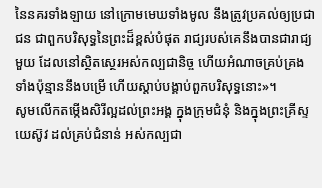នៃនគរទាំងឡាយ នៅក្រោមមេឃទាំងមូល នឹងត្រូវប្រគល់ឲ្យប្រជាជន ជាពួកបរិសុទ្ធនៃព្រះដ៏ខ្ពស់បំផុត រាជ្យរបស់គេនឹងបានជារាជ្យមួយ ដែលនៅស្ថិតស្ថេរអស់កល្បជានិច្ច ហើយអំណាចគ្រប់គ្រងទាំងប៉ុន្មាននឹងបម្រើ ហើយស្តាប់បង្គាប់ពួកបរិសុទ្ធនោះ»។
សូមលើកតម្កើងសិរីល្អដល់ព្រះអង្គ ក្នុងក្រុមជំនុំ និងក្នុងព្រះគ្រីស្ទយេស៊ូវ ដល់គ្រប់ជំនាន់ អស់កល្បជា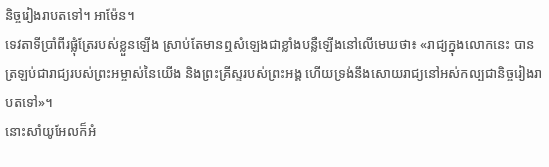និច្ចរៀងរាបតទៅ។ អាម៉ែន។
ទេវតាទីប្រាំពីរផ្លុំត្រែរបស់ខ្លួនឡើង ស្រាប់តែមានឮសំឡេងជាខ្លាំងបន្លឺឡើងនៅលើមេឃថា៖ «រាជ្យក្នុងលោកនេះ បានត្រឡប់ជារាជ្យរបស់ព្រះអម្ចាស់នៃយើង និងព្រះគ្រីស្ទរបស់ព្រះអង្គ ហើយទ្រង់នឹងសោយរាជ្យនៅអស់កល្បជានិច្ចរៀងរាបតទៅ»។
នោះសាំយូអែលក៏អំ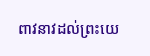ពាវនាវដល់ព្រះយេ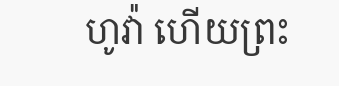ហូវ៉ា ហើយព្រះ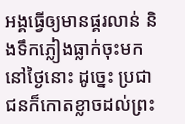អង្គធ្វើឲ្យមានផ្គរលាន់ និងទឹកភ្លៀងធ្លាក់ចុះមកនៅថ្ងៃនោះ ដូច្នេះ ប្រជាជនក៏កោតខ្លាចដល់ព្រះ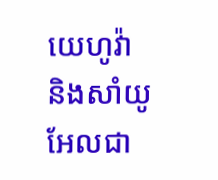យេហូវ៉ា និងសាំយូអែលជា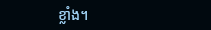ខ្លាំង។